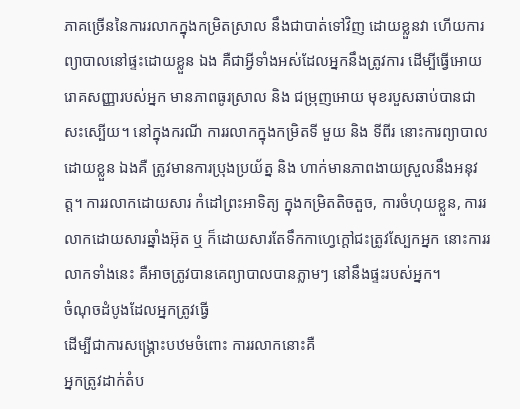ភាគច្រើននៃការរលាកក្នុងកម្រិតស្រាល នឹងជាបាត់ទៅវិញ ដោយខ្លួនវា ហើយការព្យាបាលនៅផ្ទះដោយខ្លួន ឯង គឺជាអ្វីទាំងអស់ដែលអ្នកនឹងត្រូវការ ដើម្បីធ្វើអោយរោគសញ្ញារបស់អ្នក មានភាពធូរស្រាល និង ជម្រុញអោយ មុខរបួសឆាប់បានជាសះស្បើយ។ នៅក្នុងករណី ការរលាកក្នុងកម្រិតទី មួយ និង ទីពីរ នោះការព្យាបាលដោយខ្លួន ឯងគឺ ត្រូវមានការប្រុងប្រយ័ត្ន និង ហាក់មានភាពងាយស្រួលនឹងអនុវត្ត។ ការរលាកដោយសារ កំដៅព្រះអាទិត្យ ក្នុងកម្រិតតិចតួច, ការចំហុយខ្លួន, ការរលាកដោយសារឆ្នាំងអ៊ុត ឬ ក៏ដោយសារតែទឹកកាហ្វេក្តៅជះត្រូវស្បែកអ្នក នោះការរលាកទាំងនេះ គឺអាចត្រូវបានគេព្យាបាលបានភ្លាមៗ នៅនឹងផ្ទះរបស់អ្នក។
ចំណុចដំបូងដែលអ្នកត្រូវធ្វើ
ដើម្បីជាការសង្គ្រោះបឋមចំពោះ ការរលាកនោះគឺ
អ្នកត្រូវដាក់តំប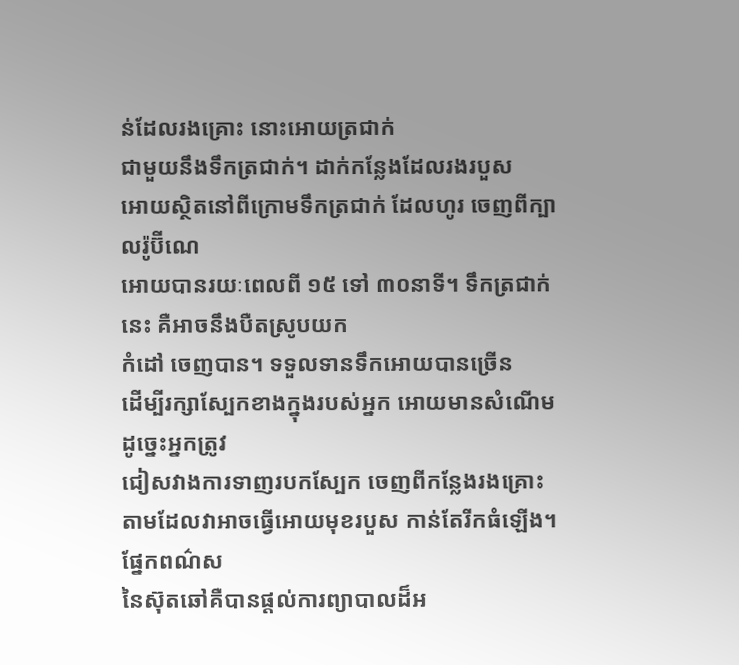ន់ដែលរងគ្រោះ នោះអោយត្រជាក់
ជាមួយនឹងទឹកត្រជាក់។ ដាក់កន្លែងដែលរងរបួស
អោយស្ថិតនៅពីក្រោមទឹកត្រជាក់ ដែលហូរ ចេញពីក្បាលរ៉ូប៊ីណេ
អោយបានរយៈពេលពី ១៥ ទៅ ៣០នាទី។ ទឹកត្រជាក់នេះ គឺអាចនឹងបឺតស្រូបយក
កំដៅ ចេញបាន។ ទទួលទានទឹកអោយបានច្រើន
ដើម្បីរក្សាស្បែកខាងក្នុងរបស់អ្នក អោយមានសំណើម ដូច្នេះអ្នកត្រូវ
ជៀសវាងការទាញរបកស្បែក ចេញពីកន្លែងរងគ្រោះ
តាមដែលវាអាចធ្វើអោយមុខរបួស កាន់តែរីកធំឡើង។
ផ្នែកពណ៌ស
នៃស៊ុតឆៅគឺបានផ្តល់ការព្យាបាលដ៏អ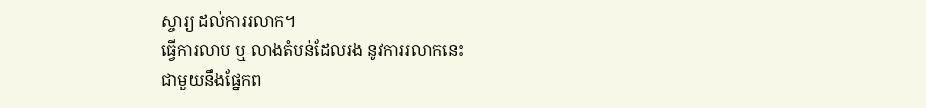ស្ចារ្យ ដល់ការរលាក។
ធ្វើការលាប ឬ លាងតំបន់ដែលរង នូវការរលាកនេះ
ជាមួយនឹងផ្នែកព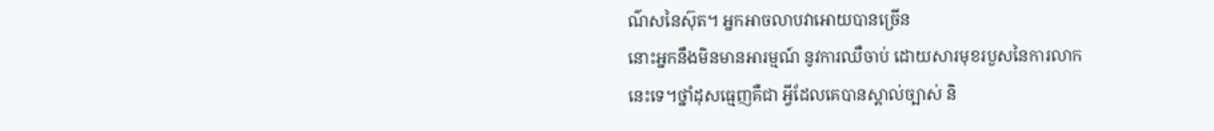ណ៌សនៃស៊ុត។ អ្នកអាចលាបវាអោយបានច្រើន
នោះអ្នកនឹងមិនមានអារម្មណ៍ នូវការឈឺចាប់ ដោយសារមុខរបួសនៃការលាក
នេះទេ។ថ្នាំដុសធ្មេញគឺជា អ្វីដែលគេបានស្គាល់ច្បាស់ និ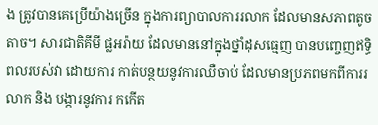ង ត្រូវបានគេប្រើយ៉ាងច្រើន ក្នុងការព្យាបាលការរលាក ដែលមានសភាពតូចតាច។ សារជាតិគីមី ផ្លអរ៉ាយ ដែលមាននៅក្នុងថ្នាំដុសធ្មេញ បានបញ្ចេញឥទ្ធិពលរបស់វា ដោយការ កាត់បន្ថយនូវការឈឺចាប់ ដែលមានប្រភពមកពីការរលាក និង បង្ការនូវការ កកើត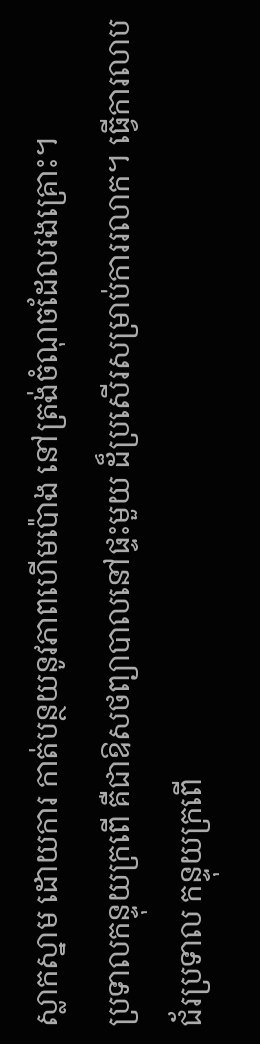ស្លាកស្នាម ដោយការ កាត់បន្ថយនូវភាពហើមប៉ោង នៅត្រង់ចំណុចដែលរងគ្រោះ។
ប្រទាលកន្ទុយក្រពើ គឺជាឱសថព្យាបាលនៅផ្ទះមួយ ដ៏ប្រសើរសម្រាប់ការរលាក។ ធ្វើការលាបជ័រប្រទាល កន្ទុយក្រពើ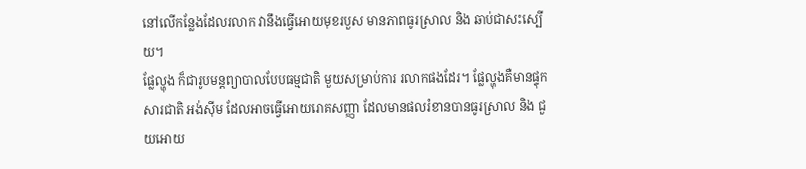នៅលើកន្លែងដែលរលាក វានឹងធ្វើអោយមុខរបួស មានភាពធូរស្រាល និង ឆាប់ជាសះស្បើយ។
ផ្លែល្ហុង ក៏ជារូបមន្តព្យាបាលបែបធម្មជាតិ មួយសម្រាប់ការ រលាកផងដែរ។ ផ្លែល្ហុងគឺមានផ្ទុកសារជាតិ អង់ស៊ីម ដែលអាចធ្វើអោយរោគសញ្ញា ដែលមានផលរំខានបានធូរស្រាល និង ជួយអោយ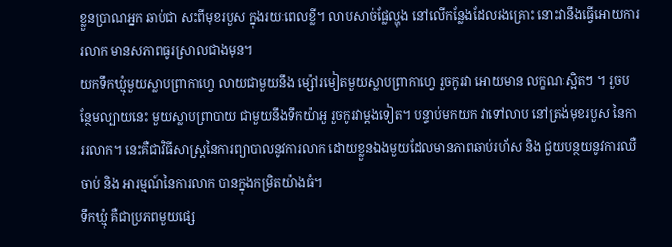ខ្លួនប្រាណអ្នក ឆាប់ជា សះពីមុខរបួស ក្នុងរយៈពេលខ្លី។ លាបសាច់ផ្លែល្ហុង នៅលើកន្លែងដែលរងគ្រោះ នោះវានឹងធ្វើអោយការរលាក មានសភាពធូរស្រាលជាងមុន។
យកទឹកឃ្មុំមួយស្លាបព្រាកាហ្វេ លាយជាមួយនឹង ម្ស៉ៅរមៀតមួយស្លាបព្រាកាហ្វេ រួចកូរវា អោយមាន លក្ខណៈស្អិតៗ ។ រួចបន្ថែមល្បាយនេះ មួយស្លាបព្រាបាយ ជាមួយនឹងទឹកយ៉ាអួ រួចកូរវាម្តងទៀត។ បន្ទាប់មកយក វាទៅលាប នៅត្រង់មុខរបួស នៃការរលាក។ នេះគឺជាវិធីសាស្ត្រនៃការព្យាបាលនូវការលាក ដោយខ្លួនឯងមួយដែលមានភាពឆាប់រហ័ស និង ជួយបន្ថយនូវការឈឺចាប់ និង អារម្មណ៍នៃការលាក បានក្នុងកម្រិតយ៉ាងធំ។
ទឹកឃ្មុំ គឺជាប្រភពមួយផ្សេ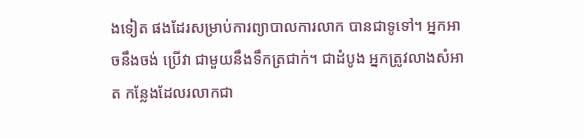ងទៀត ផងដែរសម្រាប់ការព្យាបាលការលាក បានជាទូទៅ។ អ្នកអាចនឹងចង់ ប្រើវា ជាមួយនឹងទឹកត្រជាក់។ ជាដំបូង អ្នកត្រូវលាងសំអាត កន្លែងដែលរលាកជា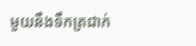មួយនឹងទឹកត្រជាក់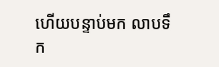ហើយបន្ទាប់មក លាបទឹក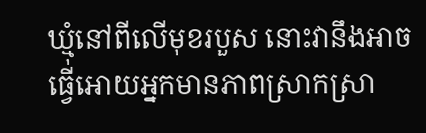ឃ្មុំនៅពីលើមុខរបួស នោះវានឹងអាចធ្វើអោយអ្នកមានភាពស្រាកស្រា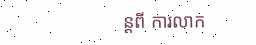ន្តពី ការលាក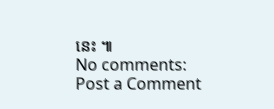នេះ ៕
No comments:
Post a Comment